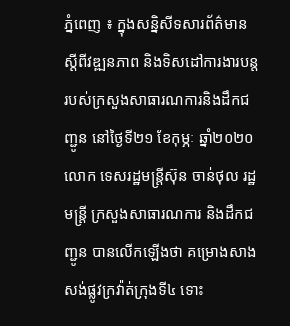ភ្នំពេញ ៖ ក្នុងសន្និសីទសារព័ត៌មាន ស្ដីពីវឌ្ឍនភាព និងទិសដៅការងារបន្ត របស់ក្រសួងសាធារណការនិងដឹកជញ្ជូន នៅថ្ងៃទី២១ ខែកុម្ភៈ ឆ្នាំ២០២០ លោក ទេសរដ្ឋមន្រ្តីស៊ុន ចាន់ថុល រដ្ឋមន្រ្តី ក្រសួងសាធារណការ និងដឹកជញ្ជូន បានលើកឡើងថា គម្រោងសាងសង់ផ្លូវក្រវ៉ាត់ក្រុងទី៤ ទោះ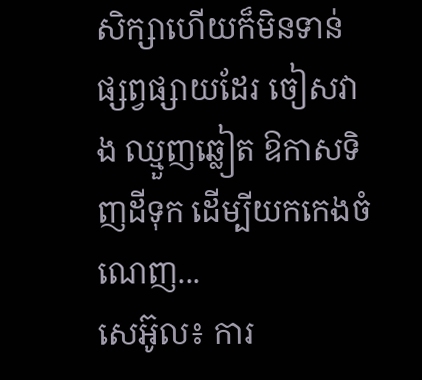សិក្សាហើយក៏មិនទាន់ផ្សព្វផ្សាយដែរ ចៀសវាង ឈ្មួញឆ្លៀត ឱកាសទិញដីទុក ដើម្បីយកកេងចំណេញ...
សេអ៊ូល៖ ការ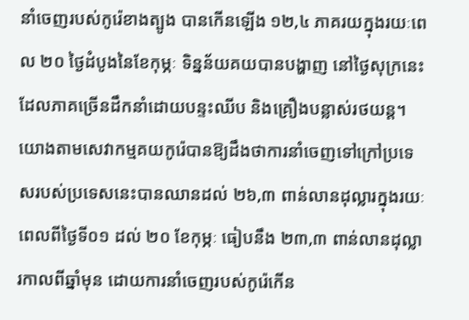នាំចេញរបស់កូរ៉េខាងត្បូង បានកើនឡើង ១២,៤ ភាគរយក្នុងរយៈពេល ២០ ថ្ងៃដំបូងនៃខែកុម្ភៈ ទិន្នន័យគយបានបង្ហាញ នៅថ្ងៃសុក្រនេះ ដែលភាគច្រើនដឹកនាំដោយបន្ទះឈីប និងគ្រឿងបន្លាស់រថយន្ត។ យោងតាមសេវាកម្មគយកូរ៉េបានឱ្យដឹងថាការនាំចេញទៅក្រៅប្រទេសរបស់ប្រទេសនេះបានឈានដល់ ២៦,៣ ពាន់លានដុល្លារក្នុងរយៈពេលពីថ្ងៃទី០១ ដល់ ២០ ខែកុម្ភៈ ធៀបនឹង ២៣,៣ ពាន់លានដុល្លារកាលពីឆ្នាំមុន ដោយការនាំចេញរបស់កូរ៉េកើន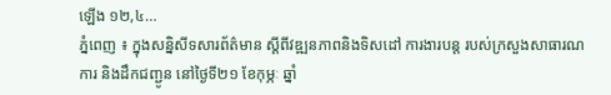ឡើង ១២,៤...
ភ្នំពេញ ៖ ក្នុងសន្និសីទសារព័ត៌មាន ស្ដីពីវឌ្ឍនភាពនិងទិសដៅ ការងារបន្ត របស់ក្រសួងសាធារណការ និងដឹកជញ្ជូន នៅថ្ងៃទី២១ ខែកុម្ភៈ ឆ្នាំ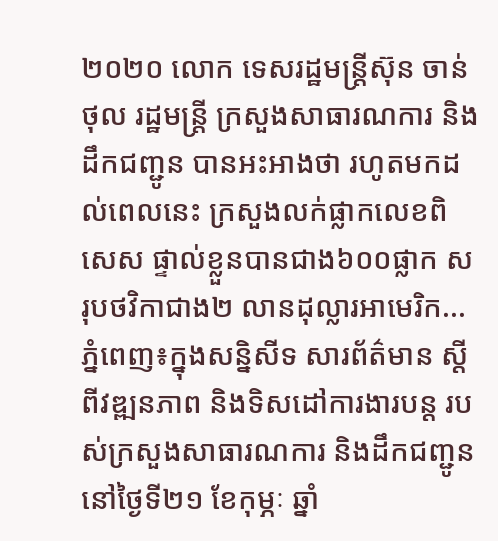២០២០ លោក ទេសរដ្ឋមន្រ្តីស៊ុន ចាន់ថុល រដ្ឋមន្រ្តី ក្រសួងសាធារណការ និងដឹកជញ្ជូន បានអះអាងថា រហូតមកដល់ពេលនេះ ក្រសួងលក់ផ្លាកលេខពិសេស ផ្ទាល់ខ្លួនបានជាង៦០០ផ្លាក សរុបថវិកាជាង២ លានដុល្លារអាមេរិក...
ភ្នំពេញ៖ក្នុងសន្និសីទ សារព័ត៌មាន ស្ដីពីវឌ្ឍនភាព និងទិសដៅការងារបន្ត របស់ក្រសួងសាធារណការ និងដឹកជញ្ជូន នៅថ្ងៃទី២១ ខែកុម្ភៈ ឆ្នាំ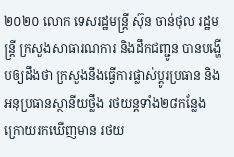២០២០ លោក ទេសរដ្ឋមន្រ្តី ស៊ុន ចាន់ថុល រដ្ឋមន្រ្តី ក្រសួងសាធារណការ និងដឹកជញ្ជូន បានបង្ហើបឲ្យដឹងថា ក្រសួងនឹងធ្វើការផ្លាស់ប្ដូរប្រធាន និងអនុប្រធានស្ថានីយថ្លឹង រថយន្តទាំង២៨កន្លែង ក្រោយរកឃើញមាន រថយ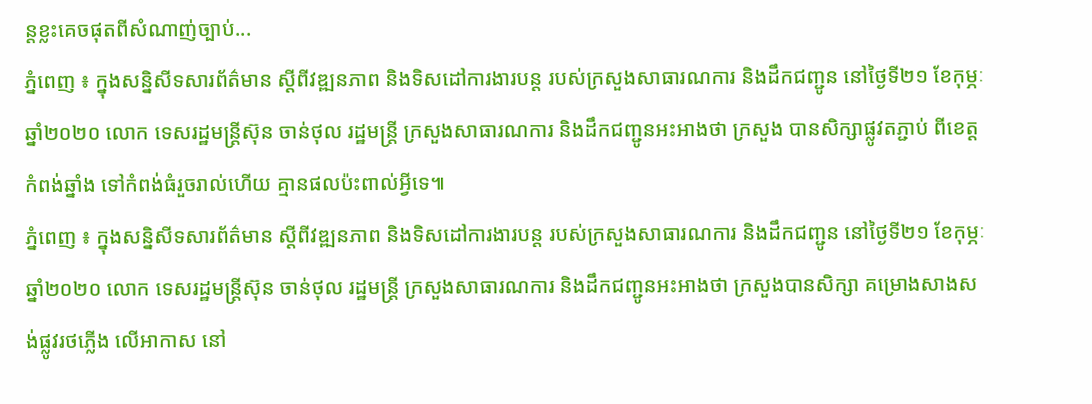ន្តខ្លះគេចផុតពីសំណាញ់ច្បាប់...
ភ្នំពេញ ៖ ក្នុងសន្និសីទសារព័ត៌មាន ស្ដីពីវឌ្ឍនភាព និងទិសដៅការងារបន្ត របស់ក្រសួងសាធារណការ និងដឹកជញ្ជូន នៅថ្ងៃទី២១ ខែកុម្ភៈ ឆ្នាំ២០២០ លោក ទេសរដ្ឋមន្រ្តីស៊ុន ចាន់ថុល រដ្ឋមន្រ្តី ក្រសួងសាធារណការ និងដឹកជញ្ជូនអះអាងថា ក្រសួង បានសិក្សាផ្លូវតភ្ជាប់ ពីខេត្តកំពង់ឆ្នាំង ទៅកំពង់ធំរួចរាល់ហើយ គ្មានផលប៉ះពាល់អ្វីទេ៕
ភ្នំពេញ ៖ ក្នុងសន្និសីទសារព័ត៌មាន ស្ដីពីវឌ្ឍនភាព និងទិសដៅការងារបន្ត របស់ក្រសួងសាធារណការ និងដឹកជញ្ជូន នៅថ្ងៃទី២១ ខែកុម្ភៈ ឆ្នាំ២០២០ លោក ទេសរដ្ឋមន្រ្តីស៊ុន ចាន់ថុល រដ្ឋមន្រ្តី ក្រសួងសាធារណការ និងដឹកជញ្ជូនអះអាងថា ក្រសួងបានសិក្សា គម្រោងសាងសង់ផ្លូវរថភ្លើង លើអាកាស នៅ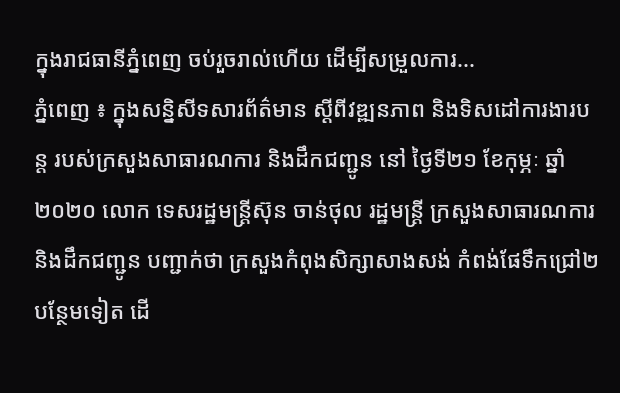ក្នុងរាជធានីភ្នំពេញ ចប់រួចរាល់ហើយ ដើម្បីសម្រួលការ...
ភ្នំពេញ ៖ ក្នុងសន្និសីទសារព័ត៌មាន ស្ដីពីវឌ្ឍនភាព និងទិសដៅការងារបន្ត របស់ក្រសួងសាធារណការ និងដឹកជញ្ជូន នៅ ថ្ងៃទី២១ ខែកុម្ភៈ ឆ្នាំ២០២០ លោក ទេសរដ្ឋមន្រ្តីស៊ុន ចាន់ថុល រដ្ឋមន្រ្តី ក្រសួងសាធារណការ និងដឹកជញ្ជូន បញ្ជាក់ថា ក្រសួងកំពុងសិក្សាសាងសង់ កំពង់ផែទឹកជ្រៅ២បន្ថែមទៀត ដើ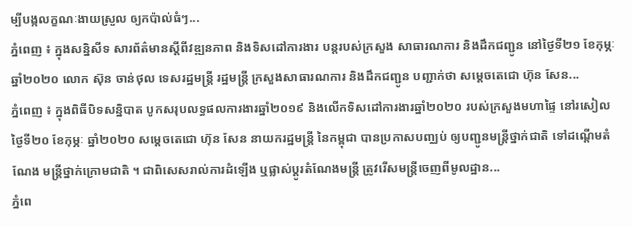ម្បីបង្កលក្ខណៈងាយស្រួល ឲ្យកប៉ាល់ធំៗ...
ភ្នំពេញ ៖ ក្នុងសន្និសីទ សារព័ត៌មានស្ដីពីវឌ្ឍនភាព និងទិសដៅការងារ បន្តរបស់ក្រសួង សាធារណការ និងដឹកជញ្ជូន នៅថ្ងៃទី២១ ខែកុម្ភៈ ឆ្នាំ២០២០ លោក ស៊ុន ចាន់ថុល ទេសរដ្ឋមន្រ្តី រដ្ឋមន្រ្តី ក្រសួងសាធារណការ និងដឹកជញ្ជូន បញ្ជាក់ថា សម្ដេចតេជោ ហ៊ុន សែន...
ភ្នំពេញ ៖ ក្នុងពិធីបិទសន្និបាត បូកសរុបលទ្ធផលការងារឆ្នាំ២០១៩ និងលើកទិសដៅការងារឆ្នាំ២០២០ របស់ក្រសួងមហាផ្ទៃ នៅរសៀលថ្ងៃទី២០ ខែកុម្ភៈ ឆ្នាំ២០២០ សម្ដេចតេជោ ហ៊ុន សែន នាយករដ្ឋមន្រ្តី នៃកម្ពុជា បានប្រកាសបញ្ឈប់ ឲ្យបញ្ជូនមន្រ្តីថ្នាក់ជាតិ ទៅដណ្ដើមតំណែង មន្រ្តីថ្នាក់ក្រោមជាតិ ។ ជាពិសេសរាល់ការដំឡើង ឬផ្លាស់ប្ដូរតំណែងមន្រ្តី ត្រូវរើសមន្រ្តីចេញពីមូលដ្ឋាន...
ភ្នំពេ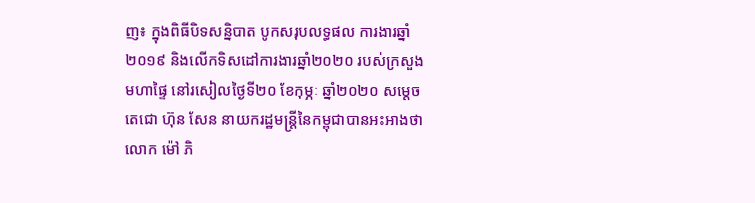ញ៖ ក្នុងពិធីបិទសន្និបាត បូកសរុបលទ្ធផល ការងារឆ្នាំ២០១៩ និងលើកទិសដៅការងារឆ្នាំ២០២០ របស់ក្រសួងមហាផ្ទៃ នៅរសៀលថ្ងៃទី២០ ខែកុម្ភៈ ឆ្នាំ២០២០ សម្ដេចតេជោ ហ៊ុន សែន នាយករដ្ឋមន្រ្តីនៃកម្ពុជាបានអះអាងថា លោក ម៉ៅ ភិ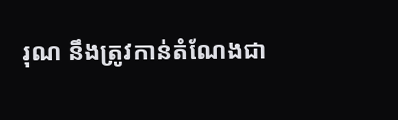រុណ នឹងត្រូវកាន់តំណែងជា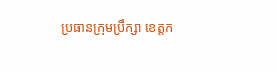ប្រធានក្រុមប្រឹក្សា ខេត្តក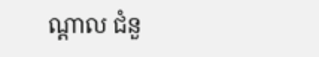ណ្ដាល ជំនួ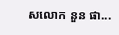សលោក នួន ផា...